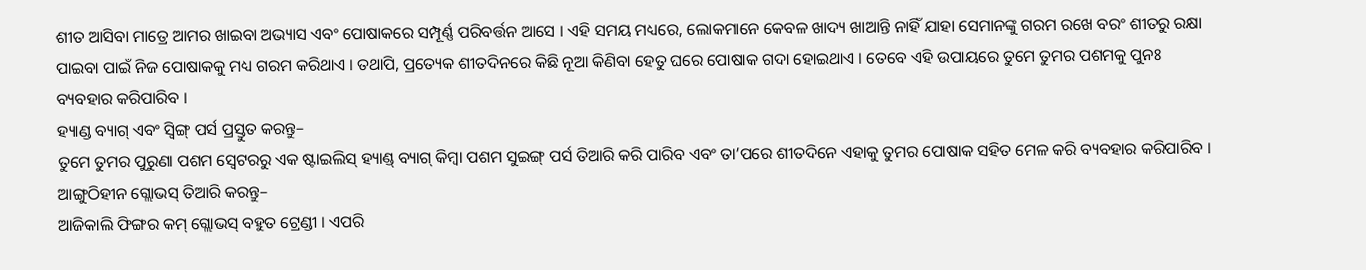ଶୀତ ଆସିବା ମାତ୍ରେ ଆମର ଖାଇବା ଅଭ୍ୟାସ ଏବଂ ପୋଷାକରେ ସମ୍ପୂର୍ଣ୍ଣ ପରିବର୍ତ୍ତନ ଆସେ । ଏହି ସମୟ ମଧ୍ୟରେ, ଲୋକମାନେ କେବଳ ଖାଦ୍ୟ ଖାଆନ୍ତି ନାହିଁ ଯାହା ସେମାନଙ୍କୁ ଗରମ ରଖେ ବରଂ ଶୀତରୁ ରକ୍ଷା ପାଇବା ପାଇଁ ନିଜ ପୋଷାକକୁ ମଧ୍ୟ ଗରମ କରିଥାଏ । ତଥାପି, ପ୍ରତ୍ୟେକ ଶୀତଦିନରେ କିଛି ନୂଆ କିଣିବା ହେତୁ ଘରେ ପୋଷାକ ଗଦା ହୋଇଥାଏ । ତେବେ ଏହି ଉପାୟରେ ତୁମେ ତୁମର ପଶମକୁ ପୁନଃ ବ୍ୟବହାର କରିପାରିବ ।
ହ୍ୟାଣ୍ଡ ବ୍ୟାଗ୍ ଏବଂ ସ୍ୱିଙ୍ଗ୍ ପର୍ସ ପ୍ରସ୍ତୁତ କରନ୍ତୁ–
ତୁମେ ତୁମର ପୁରୁଣା ପଶମ ସ୍ବେଟରରୁ ଏକ ଷ୍ଟାଇଲିସ୍ ହ୍ୟାଣ୍ଡ୍ ବ୍ୟାଗ୍ କିମ୍ବା ପଶମ ସୁଇଙ୍ଗ୍ ପର୍ସ ତିଆରି କରି ପାରିବ ଏବଂ ତା’ପରେ ଶୀତଦିନେ ଏହାକୁ ତୁମର ପୋଷାକ ସହିତ ମେଳ କରି ବ୍ୟବହାର କରିପାରିବ ।
ଆଙ୍ଗୁଠିହୀନ ଗ୍ଲୋଭସ୍ ତିଆରି କରନ୍ତୁ–
ଆଜିକାଲି ଫିଙ୍ଗର କମ୍ ଗ୍ଲୋଭସ୍ ବହୁତ ଟ୍ରେଣ୍ଡୀ । ଏପରି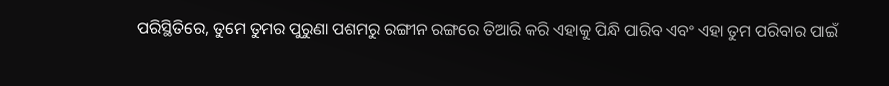ପରିସ୍ଥିତିରେ, ତୁମେ ତୁମର ପୁରୁଣା ପଶମରୁ ରଙ୍ଗୀନ ରଙ୍ଗରେ ତିଆରି କରି ଏହାକୁ ପିନ୍ଧି ପାରିବ ଏବଂ ଏହା ତୁମ ପରିବାର ପାଇଁ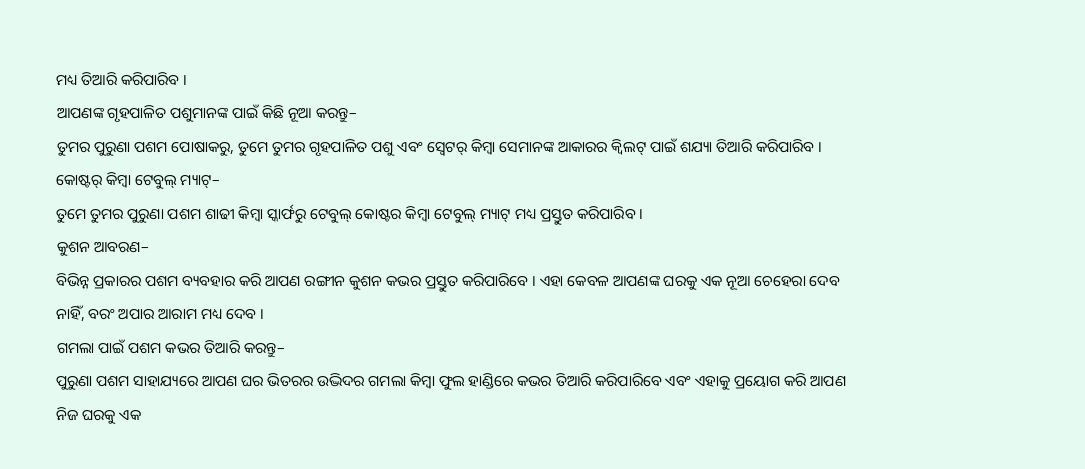ମଧ୍ୟ ତିଆରି କରିପାରିବ ।
ଆପଣଙ୍କ ଗୃହପାଳିତ ପଶୁମାନଙ୍କ ପାଇଁ କିଛି ନୂଆ କରନ୍ତୁ–
ତୁମର ପୁରୁଣା ପଶମ ପୋଷାକରୁ, ତୁମେ ତୁମର ଗୃହପାଳିତ ପଶୁ ଏବଂ ସ୍ବେଟର୍ କିମ୍ବା ସେମାନଙ୍କ ଆକାରର କ୍ୱିଲଟ୍ ପାଇଁ ଶଯ୍ୟା ତିଆରି କରିପାରିବ ।
କୋଷ୍ଟର୍ କିମ୍ବା ଟେବୁଲ୍ ମ୍ୟାଟ୍–
ତୁମେ ତୁମର ପୁରୁଣା ପଶମ ଶାଢୀ କିମ୍ବା ସ୍କାର୍ଫରୁ ଟେବୁଲ୍ କୋଷ୍ଟର କିମ୍ବା ଟେବୁଲ୍ ମ୍ୟାଟ୍ ମଧ୍ୟ ପ୍ରସ୍ତୁତ କରିପାରିବ ।
କୁଶନ ଆବରଣ–
ବିଭିନ୍ନ ପ୍ରକାରର ପଶମ ବ୍ୟବହାର କରି ଆପଣ ରଙ୍ଗୀନ କୁଶନ କଭର ପ୍ରସ୍ତୁତ କରିପାରିବେ । ଏହା କେବଳ ଆପଣଙ୍କ ଘରକୁ ଏକ ନୂଆ ଚେହେରା ଦେବ ନାହିଁ, ବରଂ ଅପାର ଆରାମ ମଧ୍ୟ ଦେବ ।
ଗମଲା ପାଇଁ ପଶମ କଭର ତିଆରି କରନ୍ତୁ–
ପୁରୁଣା ପଶମ ସାହାଯ୍ୟରେ ଆପଣ ଘର ଭିତରର ଉଦ୍ଭିଦର ଗମଲା କିମ୍ବା ଫୁଲ ହାଣ୍ଡିରେ କଭର ତିଆରି କରିପାରିବେ ଏବଂ ଏହାକୁ ପ୍ରୟୋଗ କରି ଆପଣ ନିଜ ଘରକୁ ଏକ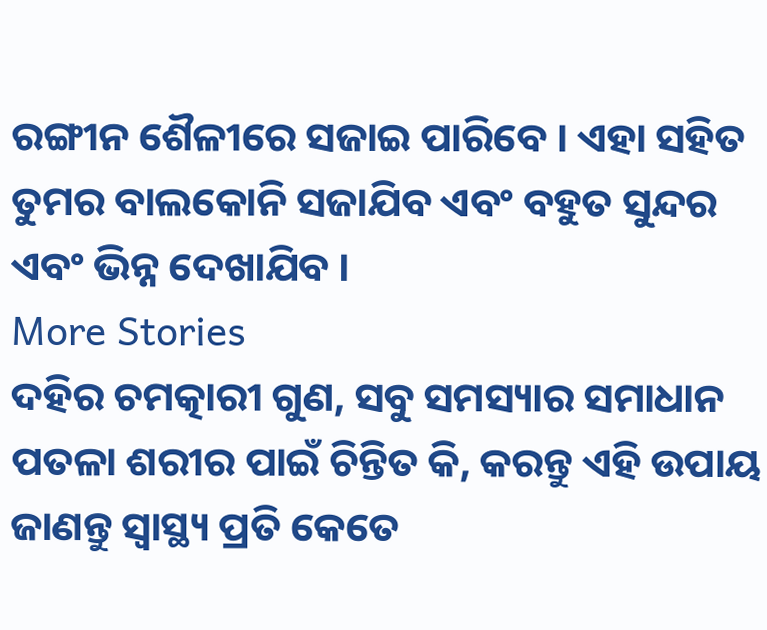ରଙ୍ଗୀନ ଶୈଳୀରେ ସଜାଇ ପାରିବେ । ଏହା ସହିତ ତୁମର ବାଲକୋନି ସଜାଯିବ ଏବଂ ବହୁତ ସୁନ୍ଦର ଏବଂ ଭିନ୍ନ ଦେଖାଯିବ ।
More Stories
ଦହିର ଚମତ୍କାରୀ ଗୁଣ, ସବୁ ସମସ୍ୟାର ସମାଧାନ
ପତଳା ଶରୀର ପାଇଁ ଚିନ୍ତିତ କି, କରନ୍ତୁ ଏହି ଉପାୟ
ଜାଣନ୍ତୁ ସ୍ବାସ୍ଥ୍ୟ ପ୍ରତି କେତେ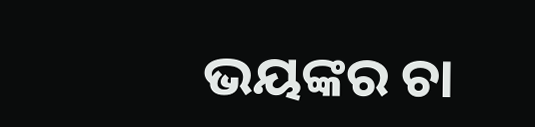ଭୟଙ୍କର ଚା